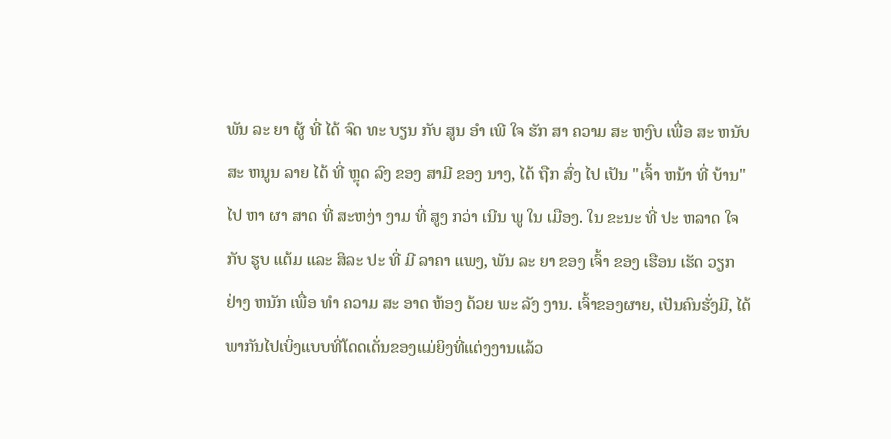ພັນ ລະ ຍາ ຜູ້ ທີ່ ໄດ້ ຈົດ ທະ ບຽນ ກັບ ສູນ ອໍາ ເພີ ໃຈ ຮັກ ສາ ຄວາມ ສະ ຫງົບ ເພື່ອ ສະ ຫນັບ ສະ ຫນູນ ລາຍ ໄດ້ ທີ່ ຫຼຸດ ລົງ ຂອງ ສາມີ ຂອງ ນາງ, ໄດ້ ຖືກ ສົ່ງ ໄປ ເປັນ "ເຈົ້າ ຫນ້າ ທີ່ ບ້ານ" ໄປ ຫາ ຜາ ສາດ ທີ່ ສະຫງ່າ ງາມ ທີ່ ສູງ ກວ່າ ເນີນ ພູ ໃນ ເມືອງ. ໃນ ຂະນະ ທີ່ ປະ ຫລາດ ໃຈ ກັບ ຮູບ ແຕ້ມ ແລະ ສິລະ ປະ ທີ່ ມີ ລາຄາ ແພງ, ພັນ ລະ ຍາ ຂອງ ເຈົ້າ ຂອງ ເຮືອນ ເຮັດ ວຽກ ຢ່າງ ຫນັກ ເພື່ອ ທໍາ ຄວາມ ສະ ອາດ ຫ້ອງ ດ້ວຍ ພະ ລັງ ງານ. ເຈົ້າຂອງຜາຍ, ເປັນຄົນຮັ່ງມີ, ໄດ້ພາກັນໄປເບິ່ງແບບທີ່ໂດດເດັ່ນຂອງແມ່ຍິງທີ່ແຕ່ງງານແລ້ວ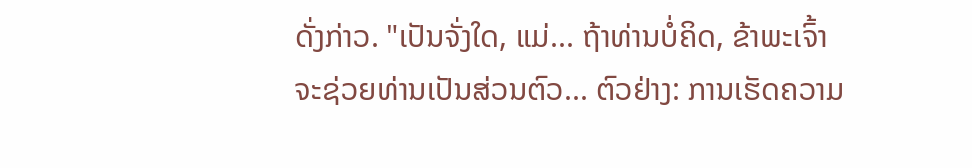ດັ່ງກ່າວ. "ເປັນຈັ່ງໃດ, ແມ່... ຖ້າທ່ານບໍ່ຄິດ, ຂ້າພະເຈົ້າຈະຊ່ວຍທ່ານເປັນສ່ວນຕົວ... ຕົວຢ່າງ: ການເຮັດຄວາມ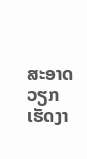ສະອາດວຽກເຮັດງາ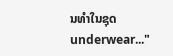ນທໍາໃນຊຸດunderwear..."